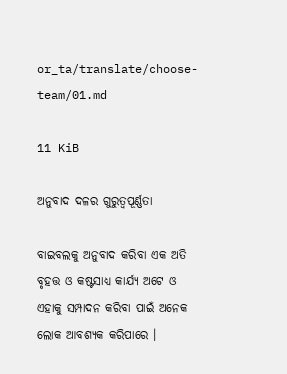or_ta/translate/choose-team/01.md

11 KiB

ଅନୁବାଦ ଦଳର ଗୁରୁତ୍ଵପୂର୍ଣ୍ଣତା

ବାଇବଲକୁ ଅନୁବାଦ କରିବା ଏକ ଅତି ବୃହତ୍ତ ଓ କଷ୍ଟସାଧ୍ୟ କାର୍ଯ୍ୟ ଅଟେ ଓ ଏହାକୁ ସମ୍ପାଦନ କରିବା ପାଇଁ ଅନେକ ଲୋକ ଆବଶ୍ୟକ କରିପାରେ ।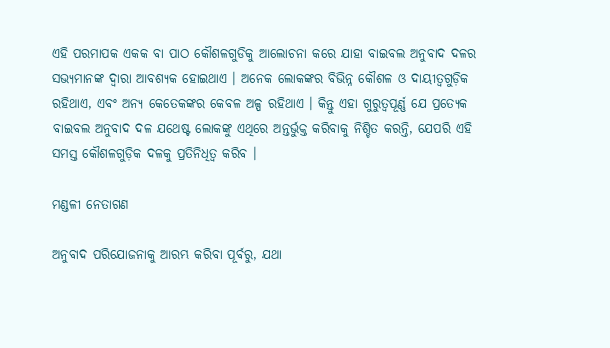ଏହି ପରମାପକ ଏକକ ବା ପାଠ କୌଶଳଗୁଡିକୁ ଆଲୋଚନା କରେ ଯାହା ବାଇବଲ ଅନୁବାଦ ଦଳର ସଭ୍ୟମାନଙ୍କ ଦ୍ଵାରା ଆବଶ୍ୟକ ହୋଇଥାଏ । ଅନେକ ଲୋକଙ୍କର ବିଭିନ୍ନ କୌଶଳ ଓ ଦାୟୀତ୍ଵଗୁଡ଼ିକ ରହିଥାଏ, ଏବଂ ଅନ୍ୟ କେତେକଙ୍କର କେବଳ ଅଳ୍ପ ରହିଥାଏ । କିନ୍ତୁ ଏହା ଗୁରୁତ୍ୱପୂର୍ଣ୍ଣ ଯେ ପ୍ରତ୍ୟେକ ବାଇବଲ ଅନୁବାଦ ଦଳ ଯଥେଷ୍ଟ ଲୋକଙ୍କୁ ଏଥିରେ ଅନ୍ତର୍ଭୁକ୍ତ କରିବାକୁ ନିଶ୍ଚିତ କରନ୍ତି, ଯେପରି ଏହି ସମସ୍ତ କୌଶଳଗୁଡ଼ିକ ଦଳକୁ ପ୍ରତିନିଧିତ୍ଵ କରିବ ।

ମଣ୍ଡଳୀ ନେତାଗଣ

ଅନୁବାଦ ପରିଯୋଜନାକୁ ଆରମ୍ଭ କରିବା ପୂର୍ବରୁ, ଯଥା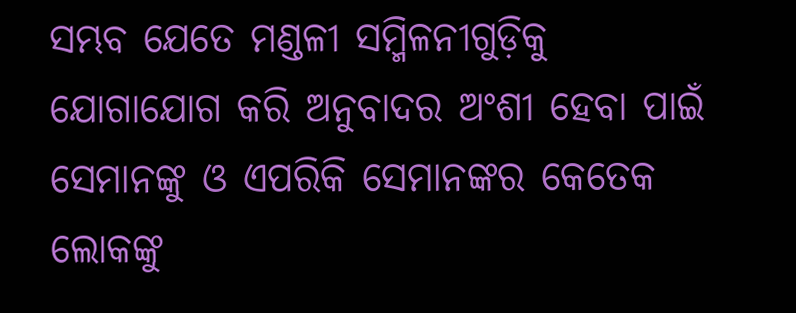ସମ୍ଭବ ଯେତେ ମଣ୍ଡଳୀ ସମ୍ମିଳନୀଗୁଡ଼ିକୁ ଯୋଗାଯୋଗ କରି ଅନୁବାଦର ଅଂଶୀ ହେବା ପାଇଁ ସେମାନଙ୍କୁ ଓ ଏପରିକି ସେମାନଙ୍କର କେତେକ ଲୋକଙ୍କୁ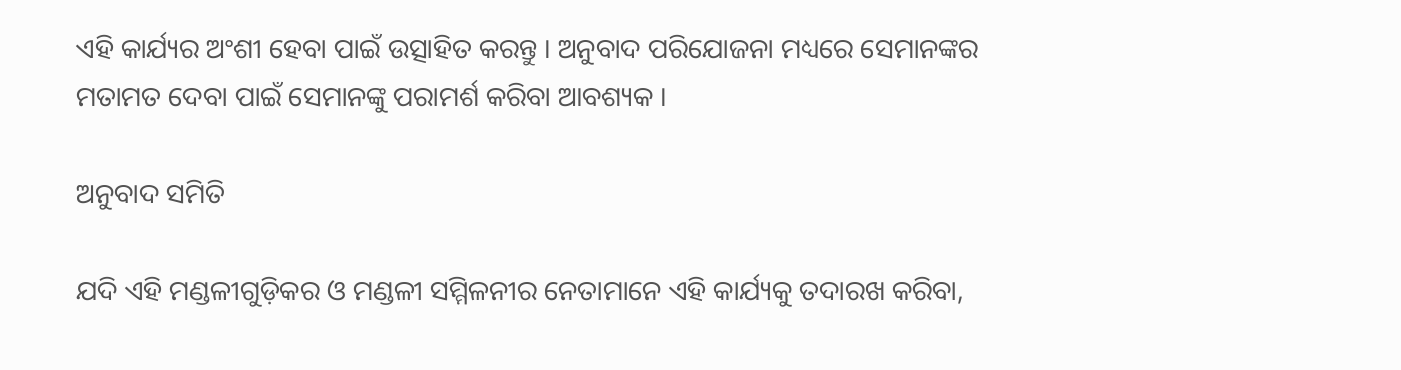ଏହି କାର୍ଯ୍ୟର ଅଂଶୀ ହେବା ପାଇଁ ଉତ୍ସାହିତ କରନ୍ତୁ । ଅନୁବାଦ ପରିଯୋଜନା ମଧ୍ୟରେ ସେମାନଙ୍କର ମତାମତ ଦେବା ପାଇଁ ସେମାନଙ୍କୁ ପରାମର୍ଶ କରିବା ଆବଶ୍ୟକ ।

ଅନୁବାଦ ସମିତି

ଯଦି ଏହି ମଣ୍ଡଳୀଗୁଡ଼ିକର ଓ ମଣ୍ଡଳୀ ସମ୍ମିଳନୀର ନେତାମାନେ ଏହି କାର୍ଯ୍ୟକୁ ତଦାରଖ କରିବା,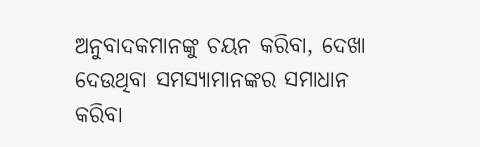ଅନୁବାଦକମାନଙ୍କୁ ଚୟନ କରିବା, ଦେଖା ଦେଉଥିବା ସମସ୍ୟାମାନଙ୍କର ସମାଧାନ କରିବା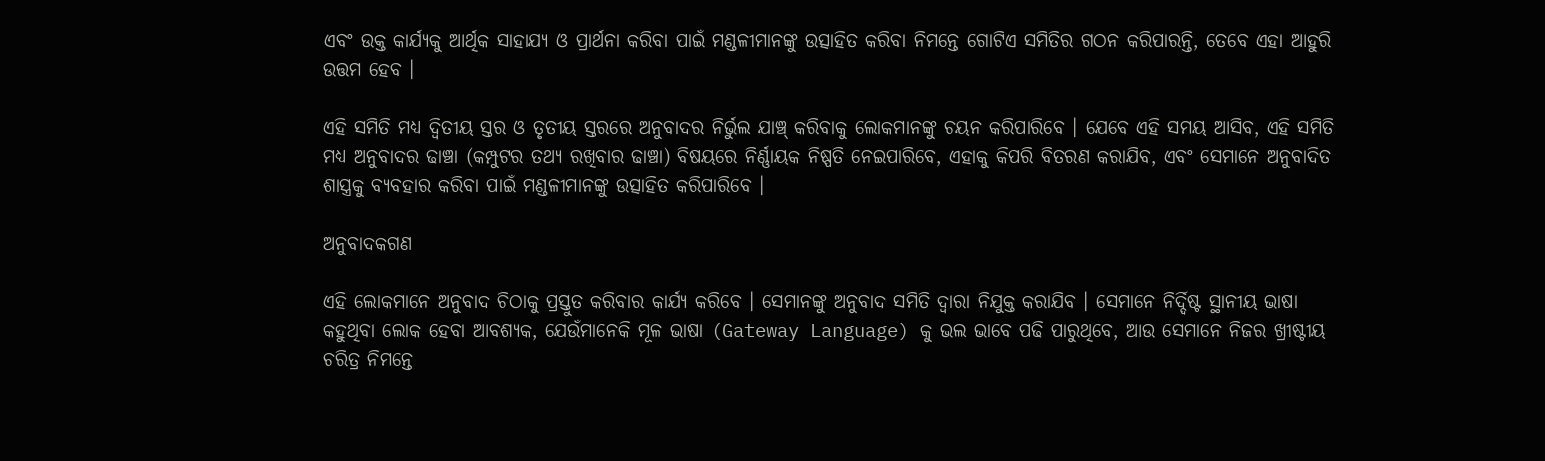ଏବଂ ଉକ୍ତ କାର୍ଯ୍ୟକୁ ଆର୍ଥିକ ସାହାଯ୍ୟ ଓ ପ୍ରାର୍ଥନା କରିବା ପାଇଁ ମଣ୍ଡଳୀମାନଙ୍କୁ ଉତ୍ସାହିତ କରିବା ନିମନ୍ତେ ଗୋଟିଏ ସମିତିର ଗଠନ କରିପାରନ୍ତି, ତେବେ ଏହା ଆହୁରି ଉତ୍ତମ ହେବ ।

ଏହି ସମିତି ମଧ୍ୟ ଦ୍ଵିତୀୟ ସ୍ତର ଓ ତୃତୀୟ ସ୍ତରରେ ଅନୁବାଦର ନିର୍ଭୁଲ ଯାଞ୍ଚ୍ କରିବାକୁ ଲୋକମାନଙ୍କୁ ଚୟନ କରିପାରିବେ । ଯେବେ ଏହି ସମୟ ଆସିବ, ଏହି ସମିତି ମଧ୍ୟ ଅନୁବାଦର ଢାଞ୍ଚା (କମ୍ପୁଟର ତଥ୍ୟ ରଖିବାର ଢାଞ୍ଚା) ବିଷୟରେ ନିର୍ଣ୍ଣାୟକ ନିଷ୍ପତି ନେଇପାରିବେ, ଏହାକୁ କିପରି ବିତରଣ କରାଯିବ, ଏବଂ ସେମାନେ ଅନୁବାଦିତ ଶାସ୍ତ୍ରକୁ ବ୍ୟବହାର କରିବା ପାଇଁ ମଣ୍ଡଳୀମାନଙ୍କୁ ଉତ୍ସାହିତ କରିପାରିବେ ।

ଅନୁବାଦକଗଣ

ଏହି ଲୋକମାନେ ଅନୁବାଦ ଚିଠାକୁ ପ୍ରସ୍ତୁତ କରିବାର କାର୍ଯ୍ୟ କରିବେ । ସେମାନଙ୍କୁ ଅନୁବାଦ ସମିତି ଦ୍ଵାରା ନିଯୁକ୍ତ କରାଯିବ । ସେମାନେ ନିର୍ଦ୍ଦିଷ୍ଟ ସ୍ଥାନୀୟ ଭାଷା କହୁଥିବା ଲୋକ ହେବା ଆବଶ୍ୟକ, ଯେଉଁମାନେକି ମୂଳ ଭାଷା (Gateway Language) କୁ ଭଲ ଭାବେ ପଢି ପାରୁଥିବେ, ଆଉ ସେମାନେ ନିଜର ଖ୍ରୀଷ୍ଟୀୟ ଚରିତ୍ର ନିମନ୍ତେ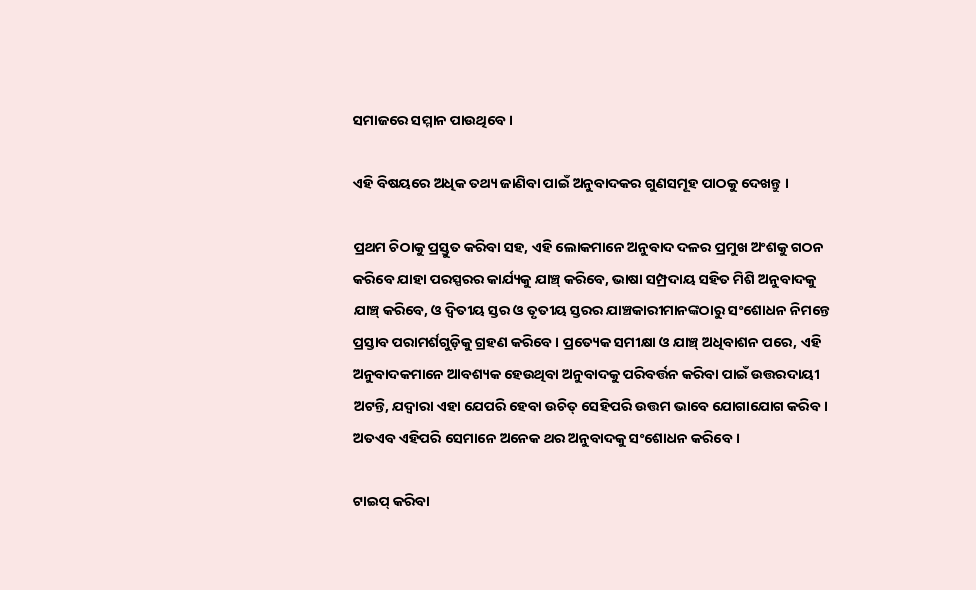ସମାଜରେ ସମ୍ମାନ ପାଉଥିବେ ।

ଏହି ବିଷୟରେ ଅଧିକ ତଥ୍ୟ ଜାଣିବା ପାଇଁ ଅନୁବାଦକର ଗୁଣସମୂହ ପାଠକୁ ଦେଖନ୍ତୁ ।

ପ୍ରଥମ ଚିଠାକୁ ପ୍ରସ୍ତୁତ କରିବା ସହ, ଏହି ଲୋକମାନେ ଅନୁବାଦ ଦଳର ପ୍ରମୁଖ ଅଂଶକୁ ଗଠନ କରିବେ ଯାହା ପରସ୍ପରର କାର୍ଯ୍ୟକୁ ଯାଞ୍ଚ୍ କରିବେ, ଭାଷା ସମ୍ପ୍ରଦାୟ ସହିତ ମିଶି ଅନୁବାଦକୁ ଯାଞ୍ଚ୍ କରିବେ, ଓ ଦ୍ଵିତୀୟ ସ୍ତର ଓ ତୃତୀୟ ସ୍ତରର ଯାଞ୍ଚକାରୀମାନଙ୍କଠାରୁ ସଂଶୋଧନ ନିମନ୍ତେ ପ୍ରସ୍ତାବ ପରାମର୍ଶଗୁଡ଼ିକୁ ଗ୍ରହଣ କରିବେ । ପ୍ରତ୍ୟେକ ସମୀକ୍ଷା ଓ ଯାଞ୍ଚ୍ ଅଧିବାଶନ ପରେ, ଏହି ଅନୁବାଦକମାନେ ଆବଶ୍ୟକ ହେଉଥିବା ଅନୁବାଦକୁ ପରିବର୍ତ୍ତନ କରିବା ପାଇଁ ଉତ୍ତରଦାୟୀ ଅଟନ୍ତି, ଯଦ୍ୱାରା ଏହା ଯେପରି ହେବା ଉଚିତ୍ ସେହିପରି ଉତ୍ତମ ଭାବେ ଯୋଗାଯୋଗ କରିବ । ଅତଏବ ଏହିପରି ସେମାନେ ଅନେକ ଥର ଅନୁବାଦକୁ ସଂଶୋଧନ କରିବେ ।

ଟାଇପ୍ କରିବା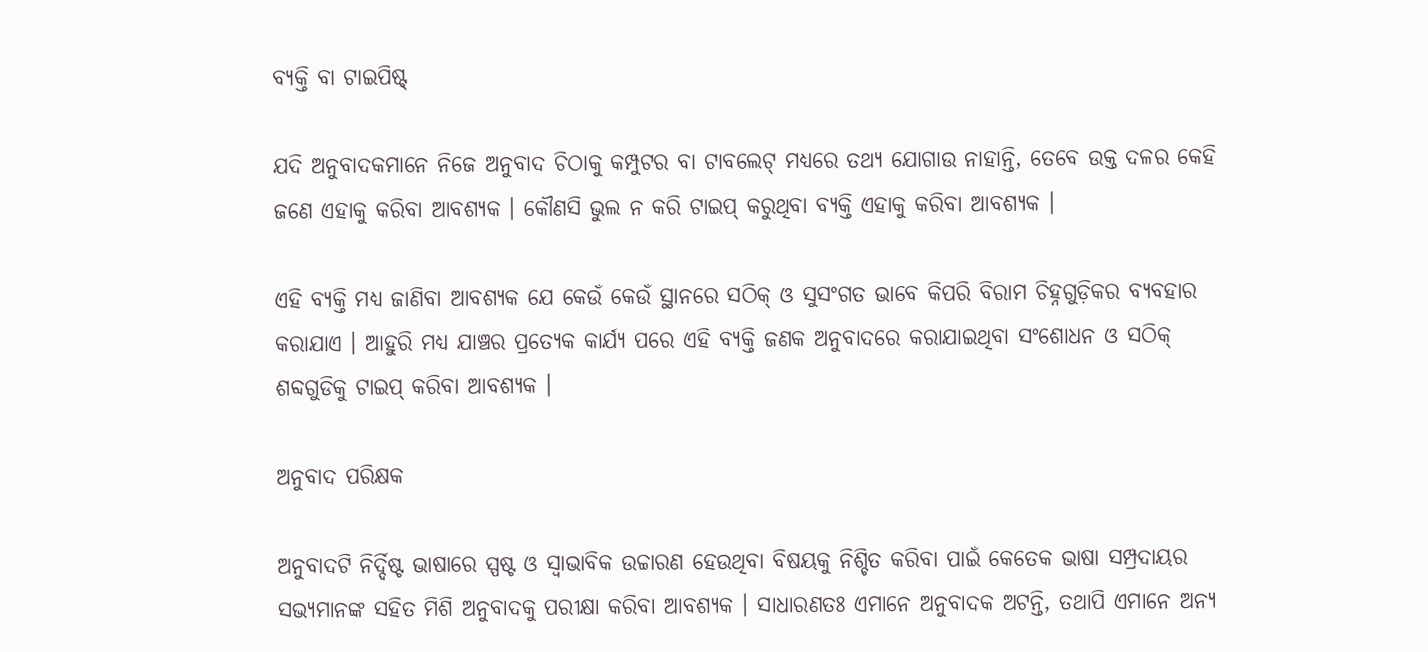ବ୍ୟକ୍ତି ବା ଟାଇପିଷ୍ଟ୍

ଯଦି ଅନୁବାଦକମାନେ ନିଜେ ଅନୁବାଦ ଚିଠାକୁ କମ୍ପୁଟର ବା ଟାବଲେଟ୍ ମଧ୍ୟରେ ତଥ୍ୟ ଯୋଗାଉ ନାହାନ୍ତି, ତେବେ ଉକ୍ତ ଦଳର କେହି ଜଣେ ଏହାକୁ କରିବା ଆବଶ୍ୟକ । କୌଣସି ଭୁଲ ନ କରି ଟାଇପ୍ କରୁଥିବା ବ୍ୟକ୍ତି ଏହାକୁ କରିବା ଆବଶ୍ୟକ ।

ଏହି ବ୍ୟକ୍ତି ମଧ୍ୟ ଜାଣିବା ଆବଶ୍ୟକ ଯେ କେଉଁ କେଉଁ ସ୍ଥାନରେ ସଠିକ୍ ଓ ସୁସଂଗତ ଭାବେ କିପରି ବିରାମ ଚିହ୍ନଗୁଡ଼ିକର ବ୍ୟବହାର କରାଯାଏ । ଆହୁରି ମଧ୍ୟ ଯାଞ୍ଚର ପ୍ରତ୍ୟେକ କାର୍ଯ୍ୟ ପରେ ଏହି ବ୍ୟକ୍ତି ଜଣକ ଅନୁବାଦରେ କରାଯାଇଥିବା ସଂଶୋଧନ ଓ ସଠିକ୍ ଶବ୍ଦଗୁଡିକୁ ଟାଇପ୍ କରିବା ଆବଶ୍ୟକ ।

ଅନୁବାଦ ପରିକ୍ଷକ

ଅନୁବାଦଟି ନିର୍ଦ୍ଦିଷ୍ଟ ଭାଷାରେ ସ୍ପଷ୍ଟ ଓ ସ୍ଵାଭାବିକ ଉଚ୍ଚାରଣ ହେଉଥିବା ବିଷୟକୁ ନିଶ୍ଚିତ କରିବା ପାଇଁ କେତେକ ଭାଷା ସମ୍ପ୍ରଦାୟର ସଭ୍ୟମାନଙ୍କ ସହିତ ମିଶି ଅନୁବାଦକୁ ପରୀକ୍ଷା କରିବା ଆବଶ୍ୟକ । ସାଧାରଣତଃ ଏମାନେ ଅନୁବାଦକ ଅଟନ୍ତି, ତଥାପି ଏମାନେ ଅନ୍ୟ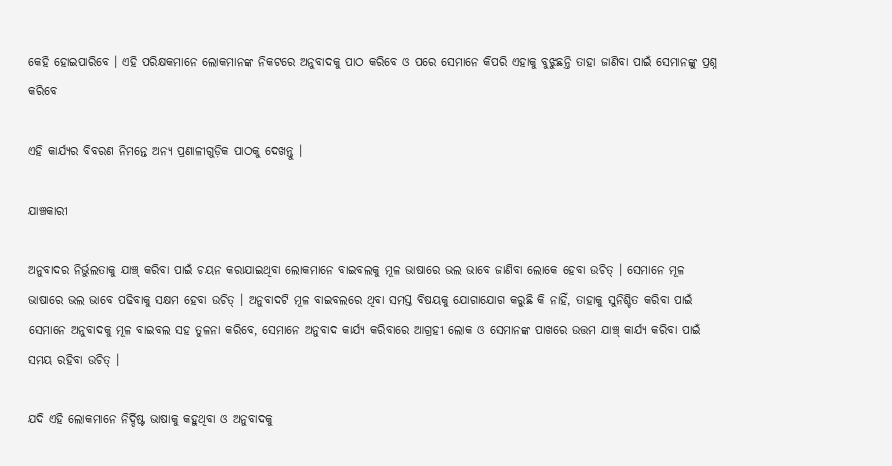କେହି ହୋଇପାରିବେ । ଏହି ପରିକ୍ଷକମାନେ ଲୋକମାନଙ୍କ ନିକଟରେ ଅନୁବାଦକୁ ପାଠ କରିବେ ଓ ପରେ ସେମାନେ କିପରି ଏହାକୁ ବୁଝୁଛନ୍ତି ତାହା ଜାଣିବା ପାଇଁ ସେମାନଙ୍କୁ ପ୍ରଶ୍ନ କରିବେ

ଏହି କାର୍ଯ୍ୟର ବିବରଣ ନିମନ୍ତେ ଅନ୍ୟ ପ୍ରଣାଳୀଗୁଡ଼ିକ ପାଠକୁ ଦେଖନ୍ତୁ ।

ଯାଞ୍ଚକାରୀ

ଅନୁବାଦର ନିର୍ଭୁଲତାକୁ ଯାଞ୍ଚ୍ କରିବା ପାଇଁ ଚୟନ କରାଯାଇଥିବା ଲୋକମାନେ ବାଇବଲକୁ ମୂଳ ଭାଷାରେ ଭଲ ଭାବେ ଜାଣିବା ଲୋକେ ହେବା ଉଚିତ୍ । ସେମାନେ ମୂଳ ଭାଷାରେ ଭଲ ଭାବେ ପଢିବାକୁ ସକ୍ଷମ ହେବା ଉଚିତ୍ । ଅନୁବାଦଟି ମୂଳ ବାଇବଲରେ ଥିବା ସମସ୍ତ ବିଷୟକୁ ଯୋଗାଯୋଗ କରୁଛି କି ନାହିଁ, ତାହାକୁ ସୁନିଶ୍ଚିତ କରିବା ପାଇଁ ସେମାନେ ଅନୁବାଦକୁ ମୂଳ ବାଇବଲ ସହ ତୁଳନା କରିବେ, ସେମାନେ ଅନୁବାଦ କାର୍ଯ୍ୟ କରିବାରେ ଆଗ୍ରହୀ ଲୋକ ଓ ସେମାନଙ୍କ ପାଖରେ ଉତ୍ତମ ଯାଞ୍ଚ୍ କାର୍ଯ୍ୟ କରିବା ପାଇଁ ସମୟ ରହିବା ଉଚିତ୍ ।

ଯଦି ଏହି ଲୋକମାନେ ନିର୍ଦ୍ଦିଷ୍ଟ ଭାଷାକୁ କହୁଥିବା ଓ ଅନୁବାଦକୁ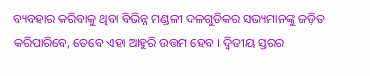ବ୍ୟବହାର କରିବାକୁ ଥିବା ବିଭିନ୍ନ ମଣ୍ଡଳୀ ଦଳଗୁଡିକର ସଭ୍ୟମାନଙ୍କୁ ଜଡ଼ିତ କରିପାରିବେ, ତେବେ ଏହା ଆହୁରି ଉତ୍ତମ ହେବ । ଦ୍ଵିତୀୟ ସ୍ତରର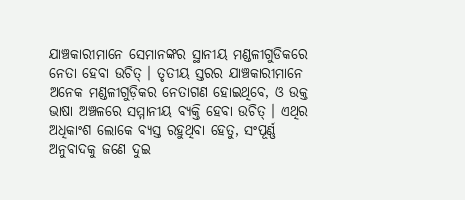ଯାଞ୍ଚକାରୀମାନେ ସେମାନଙ୍କର ସ୍ଥାନୀୟ ମଣ୍ଡଳୀଗୁଡିକରେ ନେତା ହେବା ଉଚିତ୍ । ତୃତୀୟ ସ୍ତରର ଯାଞ୍ଚକାରୀମାନେ ଅନେକ ମଣ୍ଡଳୀଗୁଡ଼ିକର ନେତାଗଣ ହୋଇଥିବେ, ଓ ଉକ୍ତ ଭାଷା ଅଞ୍ଚଳରେ ସମ୍ମାନୀୟ ବ୍ୟକ୍ତି ହେବା ଉଚିତ୍ । ଏଥିର ଅଧିକାଂଶ ଲୋକେ ବ୍ୟସ୍ତ ରହୁଥିବା ହେତୁ, ସଂପୂର୍ଣ୍ଣ ଅନୁବାଦକୁ ଜଣେ ଦୁଇ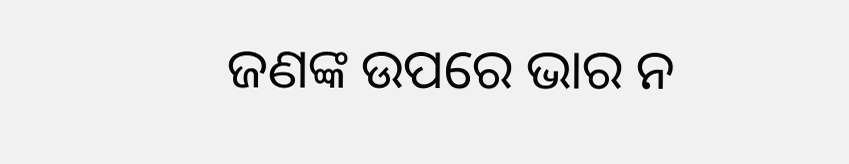ଜଣଙ୍କ ଉପରେ ଭାର ନ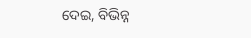ଦେଇ, ବିଭିନ୍ନ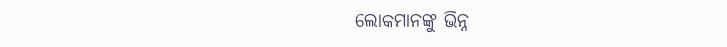ଲୋକମାନଙ୍କୁ ଭିନ୍ନ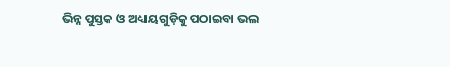ଭିନ୍ନ ପୁସ୍ତକ ଓ ଅଧ୍ୟାୟଗୁଡ଼ିକୁ ପଠାଇବା ଭଲ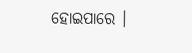ହୋଇପାରେ ।